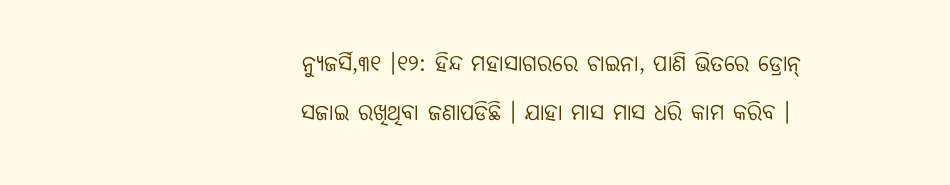ନ୍ୟୁଜର୍ସି,୩୧ ।୧୨: ହିନ୍ଦ ମହାସାଗରରେ ଚାଇନା, ପାଣି ଭିତରେ ଡ୍ରୋନ୍ ସଜାଇ ରଖିଥିବା ଜଣାପଡିଛି । ଯାହା ମାସ ମାସ ଧରି କାମ କରିବ ।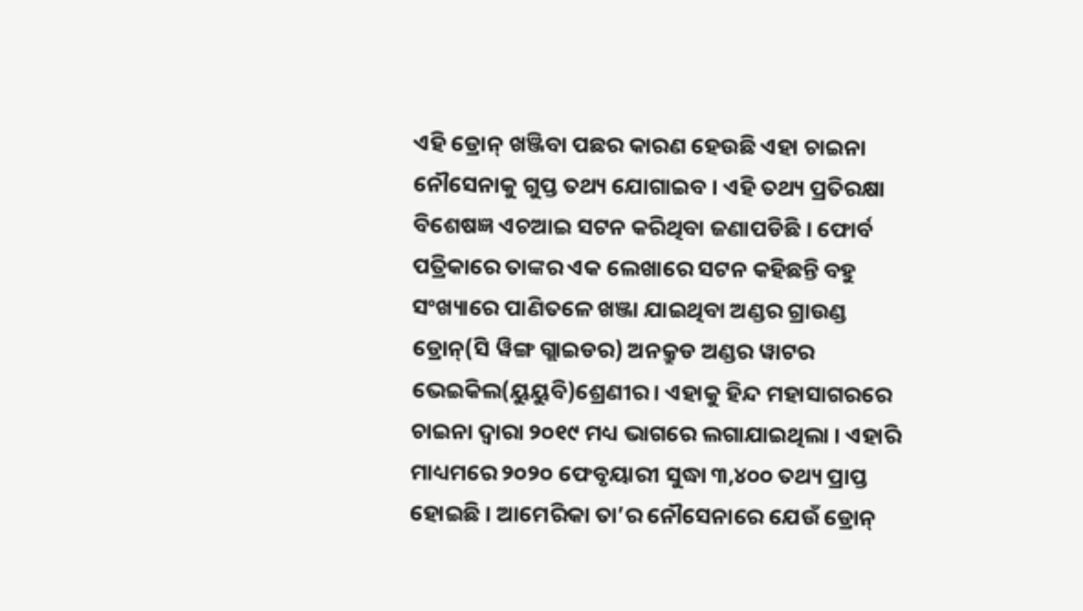ଏହି ଡ୍ରୋନ୍ ଖଞ୍ଜିବା ପଛର କାରଣ ହେଉଛି ଏହା ଚାଇନା ନୌସେନାକୁ ଗୁପ୍ତ ତଥ୍ୟ ଯୋଗାଇବ । ଏହି ତଥ୍ୟ ପ୍ରତିରକ୍ଷା ବିଶେଷଜ୍ଞ ଏଚଆଇ ସଟନ କରିଥିବା ଜଣାପଡିଛି । ଫୋର୍ବ ପତ୍ରିକାରେ ତାଙ୍କର ଏକ ଲେଖାରେ ସଟନ କହିଛନ୍ତି ବହୁ ସଂଖ୍ୟାରେ ପାଣିତଳେ ଖଞ୍ଜା ଯାଇଥିବା ଅଣ୍ଡର ଗ୍ରାଉଣ୍ଡ ଡ୍ରୋନ୍(ସି ୱିଙ୍ଗ ଗ୍ଲାଇଡର) ଅନକ୍ରୁଡ ଅଣ୍ଡର ୱାଟର ଭେଇକିଲ(ୟୁୟୁବି)ଶ୍ରେଣୀର । ଏହାକୁ ହିନ୍ଦ ମହାସାଗରରେ ଚାଇନା ଦ୍ୱାରା ୨୦୧୯ ମଧ୍ୟ ଭାଗରେ ଲଗାଯାଇଥିଲା । ଏହାରି ମାଧ୍ୟମରେ ୨୦୨୦ ଫେବୃୟାରୀ ସୁଦ୍ଧା ୩,୪୦୦ ତଥ୍ୟ ପ୍ରାପ୍ତ ହୋଇଛି । ଆମେରିକା ତା’ର ନୌସେନାରେ ଯେଉଁ ଡ୍ରୋନ୍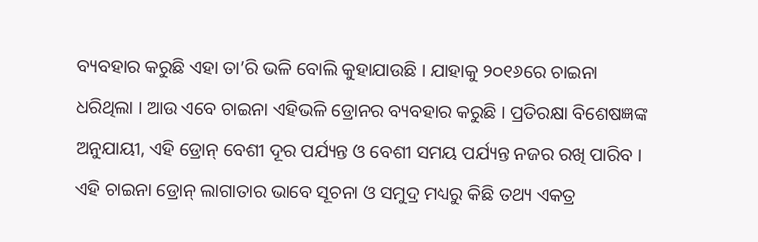ବ୍ୟବହାର କରୁଛି ଏହା ତା’ରି ଭଳି ବୋଲି କୁହାଯାଉଛି । ଯାହାକୁ ୨୦୧୬ରେ ଚାଇନା ଧରିଥିଲା । ଆଉ ଏବେ ଚାଇନା ଏହିଭଳି ଡ୍ରୋନର ବ୍ୟବହାର କରୁଛି । ପ୍ରତିରକ୍ଷା ବିଶେଷଜ୍ଞଙ୍କ ଅନୁଯାୟୀ, ଏହି ଡ୍ରୋନ୍ ବେଶୀ ଦୂର ପର୍ଯ୍ୟନ୍ତ ଓ ବେଶୀ ସମୟ ପର୍ଯ୍ୟନ୍ତ ନଜର ରଖି ପାରିବ । ଏହି ଚାଇନା ଡ୍ରୋନ୍ ଲାଗାତାର ଭାବେ ସୂଚନା ଓ ସମୁଦ୍ର ମଧ୍ୟରୁ କିଛି ତଥ୍ୟ ଏକତ୍ର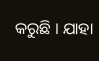କରୁଛି । ଯାହା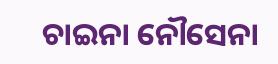ଚାଇନା ନୌସେନା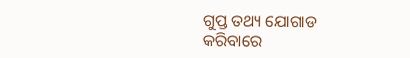ଗୁପ୍ତ ତଥ୍ୟ ଯୋଗାଡ କରିବାରେ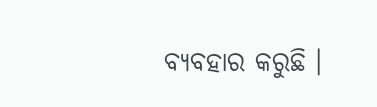ବ୍ୟବହାର କରୁଛି ।